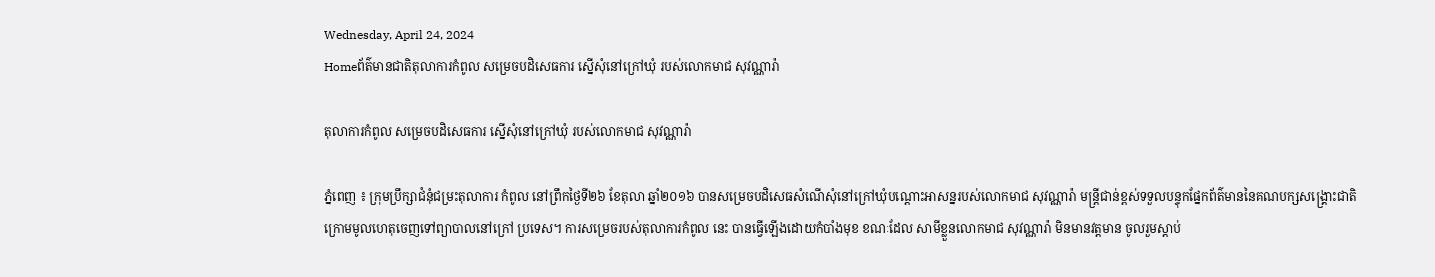Wednesday, April 24, 2024
Homeព័ត៌មានជាតិតុលាការកំពូល សម្រេចបដិសេធការ ស្នើសុំនៅក្រៅឃុំ របស់លោកមាជ សុវណ្ណារ៉ា

តុលាការកំពូល សម្រេចបដិសេធការ ស្នើសុំនៅក្រៅឃុំ របស់លោកមាជ សុវណ្ណារ៉ា

ភ្នំពេញ ៖ ក្រុមប្រឹក្សាជំនុំជម្រះតុលាការ កំពូល នៅព្រឹកថ្ងៃទី២៦ ខែតុលា ឆ្នាំ២០១៦ បានសម្រេចបដិសេធសំណើសុំនៅក្រៅឃុំបណ្តោះអាសន្នរបស់លោកមាជ សុវណ្ណារ៉ា មន្ត្រីជាន់ខ្ពស់ទទួលបន្ទុកផ្នែកព័ត៌មាននៃគណបក្សសង្គ្រោះជាតិ ក្រោមមូលហេតុចេញទៅព្យាបាលនៅក្រៅ ប្រទេស។ ការសម្រេចរបស់តុលាការកំពូល នេះ បានធ្វើឡើងដោយកំបាំងមុខ ខណៈដែល សាមីខ្លួនលោកមាជ សុវណ្ណារ៉ា មិនមានវត្តមាន ចូលរួមស្តាប់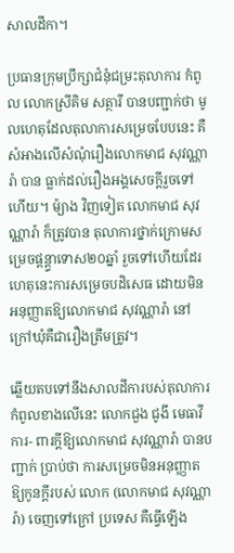សាលដីកា។

ប្រធានក្រុមប្រឹក្សាជំនុំជម្រះតុលាការ កំពូល លោកស្រីគិម សត្ថារី បានបញ្ជាក់ថា មូលហេតុដែលតុលាការសម្រេចបែបនេះ គឺ សំអាងលើសំណុំរឿងលោកមាជ សុវណ្ណារ៉ា បាន ធ្លាក់ដល់រឿងអង្គសេចក្តីរួចទៅហើយ។ ម៉្យាង វិញទៀត លោកមាជ សុវណ្ណារ៉ា ក៏ត្រូវបាន តុលាការថ្នាក់ក្រោមសម្រេចផ្តន្ត្ទាទោស២០ឆ្នាំ រួចទៅហើយដែរ ហេតុនេះការសម្រេចបដិសេធ ដោយមិនអនុញ្ញាតឱ្យលោកមាជ សុវណ្ណារ៉ា នៅក្រៅឃុំគឺជារឿងត្រឹមត្រូវ។

ឆ្លើយតបទៅនឹងសាលដីការបស់តុលាការ កំពូលខាងលើនេះ លោកជួង ជូងី មេធាវីការ- ពារក្តីឱ្យលោកមាជ សុវណ្ណារ៉ា បានបញ្ជាក់ ប្រាប់ថា ការសម្រេចមិនអនុញ្ញាតឱ្យកូនក្តីរបស់ លោក (លោកមាជ សុវណ្ណារ៉ា) ចេញទៅក្រៅ ប្រទេស គឺធ្វើឡើង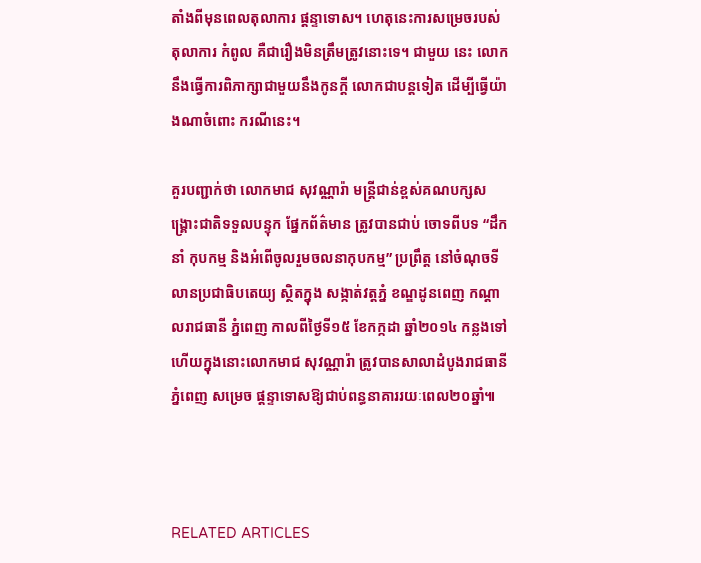តាំងពីមុនពេលតុលាការ ផ្តន្ទាទោស។ ហេតុនេះការសម្រេចរបស់តុលាការ កំពូល គឺជារឿងមិនត្រឹមត្រូវនោះទេ។ ជាមួយ នេះ លោកនឹងធ្វើការពិភាក្សាជាមួយនឹងកូនក្តី លោកជាបន្តទៀត ដើម្បីធ្វើយ៉ាងណាចំពោះ ករណីនេះ។

គួរបញ្ជាក់ថា លោកមាជ សុវណ្ណារ៉ា មន្ត្រីជាន់ខ្ពស់គណបក្សសង្គ្រោះជាតិទទួលបន្ទុក ផ្នែកព័ត៌មាន ត្រូវបានជាប់ ចោទពីបទ “ដឹកនាំ កុបកម្ម និងអំពើចូលរួមចលនាកុបកម្ម” ប្រព្រឹត្ត នៅចំណុចទីលានប្រជាធិបតេយ្យ ស្ថិតក្នុង សង្កាត់វត្តភ្នំ ខណ្ឌដូនពេញ កណ្តាលរាជធានី ភ្នំពេញ កាលពីថ្ងៃទី១៥ ខែកក្កដា ឆ្នាំ២០១៤ កន្លងទៅ ហើយក្នុងនោះលោកមាជ សុវណ្ណារ៉ា ត្រូវបានសាលាដំបូងរាជធានីភ្នំពេញ សម្រេច ផ្តន្ទាទោសឱ្យជាប់ពន្ធនាគាររយៈពេល២០ឆ្នាំ៕



RELATED ARTICLES